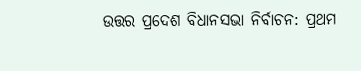ଉତ୍ତର ପ୍ରଦେଶ ବିଧାନସଭା ନିର୍ବାଚନ: ପ୍ରଥମ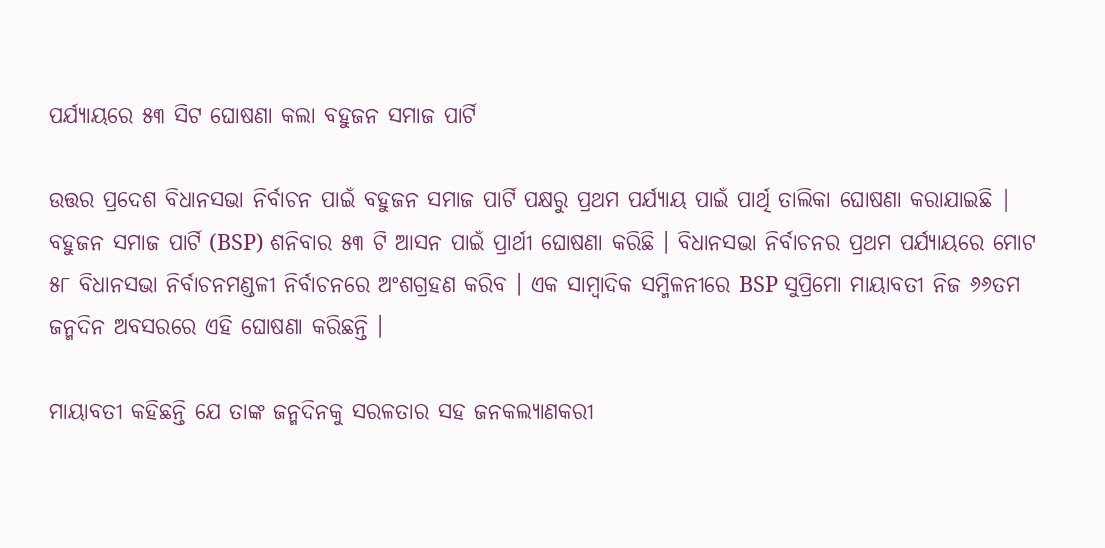ପର୍ଯ୍ୟାୟରେ ୫୩ ସିଟ ଘୋଷଣା କଲା ବହୁଜନ ସମାଜ ପାର୍ଟି

ଉତ୍ତର ପ୍ରଦେଶ ବିଧାନସଭା ନିର୍ବାଚନ ପାଇଁ ବହୁଜନ ସମାଜ ପାର୍ଟି ପକ୍ଷରୁ ପ୍ରଥମ ପର୍ଯ୍ୟାୟ ପାଇଁ ପାର୍ଥି ତାଲିକା ଘୋଷଣା କରାଯାଇଛି | ବହୁଜନ ସମାଜ ପାର୍ଟି (BSP) ଶନିବାର ୫୩ ଟି ଆସନ ପାଇଁ ପ୍ରାର୍ଥୀ ଘୋଷଣା କରିଛି । ବିଧାନସଭା ନିର୍ବାଚନର ପ୍ରଥମ ପର୍ଯ୍ୟାୟରେ ମୋଟ ୫୮ ବିଧାନସଭା ନିର୍ବାଚନମଣ୍ଡଳୀ ନିର୍ବାଚନରେ ଅଂଶଗ୍ରହଣ କରିବ । ଏକ ସାମ୍ବାଦିକ ସମ୍ମିଳନୀରେ BSP ସୁପ୍ରିମୋ ମାୟାବତୀ ନିଜ ୬୬ତମ ଜନ୍ମଦିନ ଅବସରରେ ଏହି ଘୋଷଣା କରିଛନ୍ତି ।

ମାୟାବତୀ କହିଛନ୍ତି ଯେ ତାଙ୍କ ଜନ୍ମଦିନକୁ ସରଳତାର ସହ ଜନକଲ୍ୟାଣକରୀ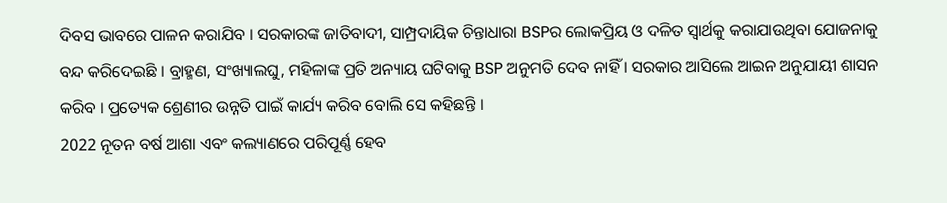ଦିବସ ଭାବରେ ପାଳନ କରାଯିବ । ସରକାରଙ୍କ ଜାତିବାଦୀ, ସାମ୍ପ୍ରଦାୟିକ ଚିନ୍ତାଧାରା BSPର ଲୋକପ୍ରିୟ ଓ ଦଳିତ ସ୍ବାର୍ଥକୁ କରାଯାଉଥିବା ଯୋଜନାକୁ ବନ୍ଦ କରିଦେଇଛି । ବ୍ରାହ୍ମଣ, ସଂଖ୍ୟାଲଘୁ, ମହିଳାଙ୍କ ପ୍ରତି ଅନ୍ୟାୟ ଘଟିବାକୁ BSP ଅନୁମତି ଦେବ ନାହିଁ । ସରକାର ଆସିଲେ ଆଇନ ଅନୁଯାୟୀ ଶାସନ କରିବ । ପ୍ରତ୍ୟେକ ଶ୍ରେଣୀର ଉନ୍ନତି ପାଇଁ କାର୍ଯ୍ୟ କରିବ ବୋଲି ସେ କହିଛନ୍ତି ।
2022 ନୂତନ ବର୍ଷ ଆଶା ଏବଂ କଲ୍ୟାଣରେ ପରିପୂର୍ଣ୍ଣ ହେବ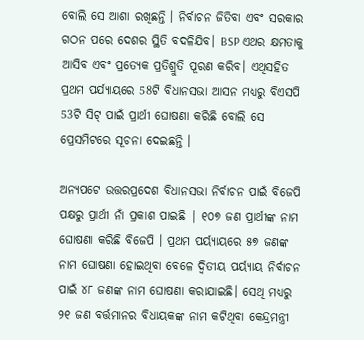ବୋଲି ସେ ଆଶା ରଖିଛନ୍ତି । ନିର୍ବାଚନ ଜିତିବା ଏବଂ ସରକାର ଗଠନ ପରେ ଦେଶର ସ୍ଥିତି ବଦଳିଯିବ। BSP ଏଥର କ୍ଷମତାକୁ ଆସିବ ଏବଂ ପ୍ରତ୍ୟେକ ପ୍ରତିଶ୍ରୁତି ପୂରଣ କରିବ। ଏଥିସହିତ ପ୍ରଥମ ପର୍ଯ୍ୟାୟରେ 58ଟି ବିଧାନସଭା ଆସନ ମଧ୍ୟରୁ ବିଏସପି 53ଟି ସିଟ୍ ପାଇଁ ପ୍ରାର୍ଥୀ ଘୋଷଣା କରିଛି ବୋଲି ସେ ପ୍ରେସମିଟରେ ସୂଚନା ଦେଇଛନ୍ତି ।

ଅନ୍ୟପଟେ ଉତ୍ତରପ୍ରଦେଶ ବିଧାନସଭା ନିର୍ବାଚନ ପାଇଁ ବିଜେପି ପକ୍ଷରୁ ପ୍ରାର୍ଥୀ ନାଁ ପ୍ରକାଶ ପାଇଛି | ୧୦୭ ଜଣ ପ୍ରାର୍ଥୀଙ୍କ ନାମ ଘୋଷଣା କରିଛି ବିଜେପି । ପ୍ରଥମ ପର୍ୟ୍ୟାୟରେ ୫୭ ଜଣଙ୍କ ନାମ ଘୋଷଣା ହୋଇଥିବା ବେଳେ ଦ୍ବିତୀୟ ପର୍ୟ୍ୟାୟ ନିର୍ବାଚନ ପାଇଁ ୪୮ ଜଣଙ୍କ ନାମ ଘୋଷଣା କରାଯାଇଛି। ସେଥି ମଧ୍ୟରୁ ୨୧ ଜଣ ବର୍ତ୍ତମାନର ବିଧାୟକଙ୍କ ନାମ କଟିଥିବା କେନ୍ଦ୍ରମନ୍ତ୍ରୀ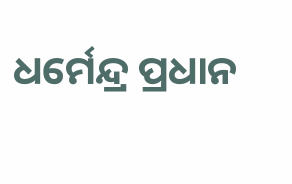ଧର୍ମେନ୍ଦ୍ର ‌ପ୍ରଧାନ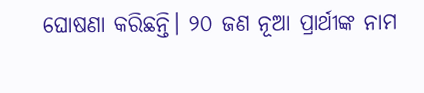ଘୋଷଣା କରିଛନ୍ତି। ୨୦ ଜଣ ନୂଆ ପ୍ରାର୍ଥୀଙ୍କ ନାମ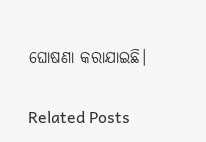ଘୋଷଣା କରାଯାଇଛି।

Related Posts